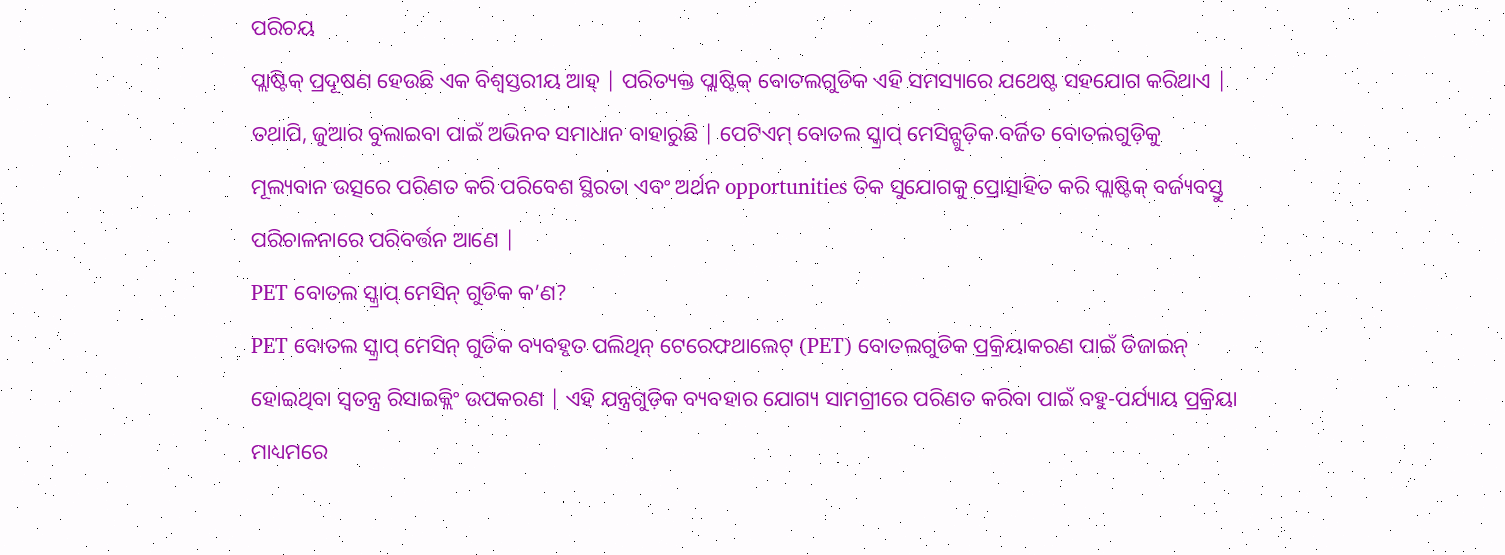ପରିଚୟ
ପ୍ଲାଷ୍ଟିକ୍ ପ୍ରଦୂଷଣ ହେଉଛି ଏକ ବିଶ୍ୱସ୍ତରୀୟ ଆହ୍ | ପରିତ୍ୟକ୍ତ ପ୍ଲାଷ୍ଟିକ୍ ବୋତଲଗୁଡିକ ଏହି ସମସ୍ୟାରେ ଯଥେଷ୍ଟ ସହଯୋଗ କରିଥାଏ | ତଥାପି, ଜୁଆର ବୁଲାଇବା ପାଇଁ ଅଭିନବ ସମାଧାନ ବାହାରୁଛି | ପେଟିଏମ୍ ବୋତଲ ସ୍କ୍ରାପ୍ ମେସିନ୍ଗୁଡ଼ିକ ବର୍ଜିତ ବୋତଲଗୁଡ଼ିକୁ ମୂଲ୍ୟବାନ ଉତ୍ସରେ ପରିଣତ କରି ପରିବେଶ ସ୍ଥିରତା ଏବଂ ଅର୍ଥନ opportunities ତିକ ସୁଯୋଗକୁ ପ୍ରୋତ୍ସାହିତ କରି ପ୍ଲାଷ୍ଟିକ୍ ବର୍ଜ୍ୟବସ୍ତୁ ପରିଚାଳନାରେ ପରିବର୍ତ୍ତନ ଆଣେ |
PET ବୋତଲ ସ୍କ୍ରାପ୍ ମେସିନ୍ ଗୁଡିକ କ’ଣ?
PET ବୋତଲ ସ୍କ୍ରାପ୍ ମେସିନ୍ ଗୁଡିକ ବ୍ୟବହୃତ ପଲିଥିନ୍ ଟେରେଫଥାଲେଟ୍ (PET) ବୋତଲଗୁଡିକ ପ୍ରକ୍ରିୟାକରଣ ପାଇଁ ଡିଜାଇନ୍ ହୋଇଥିବା ସ୍ୱତନ୍ତ୍ର ରିସାଇକ୍ଲିଂ ଉପକରଣ | ଏହି ଯନ୍ତ୍ରଗୁଡ଼ିକ ବ୍ୟବହାର ଯୋଗ୍ୟ ସାମଗ୍ରୀରେ ପରିଣତ କରିବା ପାଇଁ ବହୁ-ପର୍ଯ୍ୟାୟ ପ୍ରକ୍ରିୟା ମାଧ୍ୟମରେ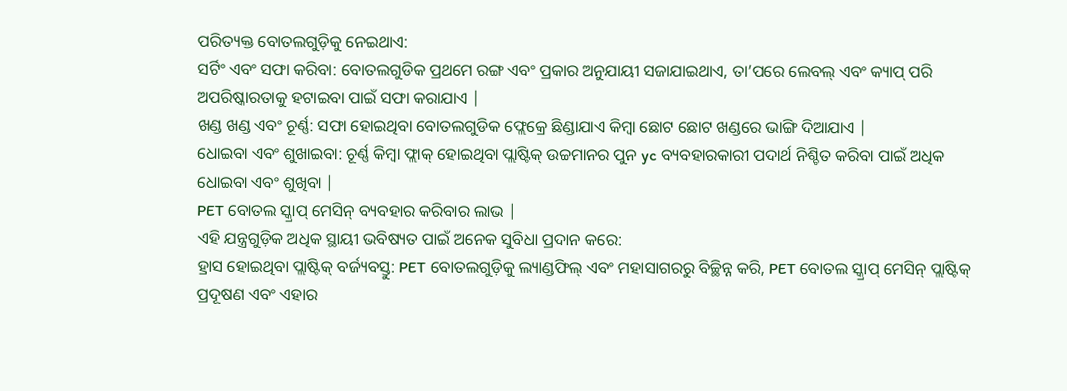ପରିତ୍ୟକ୍ତ ବୋତଲଗୁଡ଼ିକୁ ନେଇଥାଏ:
ସର୍ଟିଂ ଏବଂ ସଫା କରିବା: ବୋତଲଗୁଡିକ ପ୍ରଥମେ ରଙ୍ଗ ଏବଂ ପ୍ରକାର ଅନୁଯାୟୀ ସଜାଯାଇଥାଏ, ତା’ପରେ ଲେବଲ୍ ଏବଂ କ୍ୟାପ୍ ପରି ଅପରିଷ୍କାରତାକୁ ହଟାଇବା ପାଇଁ ସଫା କରାଯାଏ |
ଖଣ୍ଡ ଖଣ୍ଡ ଏବଂ ଚୂର୍ଣ୍ଣ: ସଫା ହୋଇଥିବା ବୋତଲଗୁଡିକ ଫ୍ଲେକ୍ରେ ଛିଣ୍ଡାଯାଏ କିମ୍ବା ଛୋଟ ଛୋଟ ଖଣ୍ଡରେ ଭାଙ୍ଗି ଦିଆଯାଏ |
ଧୋଇବା ଏବଂ ଶୁଖାଇବା: ଚୂର୍ଣ୍ଣ କିମ୍ବା ଫ୍ଲାକ୍ ହୋଇଥିବା ପ୍ଲାଷ୍ଟିକ୍ ଉଚ୍ଚମାନର ପୁନ yc ବ୍ୟବହାରକାରୀ ପଦାର୍ଥ ନିଶ୍ଚିତ କରିବା ପାଇଁ ଅଧିକ ଧୋଇବା ଏବଂ ଶୁଖିବା |
PET ବୋତଲ ସ୍କ୍ରାପ୍ ମେସିନ୍ ବ୍ୟବହାର କରିବାର ଲାଭ |
ଏହି ଯନ୍ତ୍ରଗୁଡ଼ିକ ଅଧିକ ସ୍ଥାୟୀ ଭବିଷ୍ୟତ ପାଇଁ ଅନେକ ସୁବିଧା ପ୍ରଦାନ କରେ:
ହ୍ରାସ ହୋଇଥିବା ପ୍ଲାଷ୍ଟିକ୍ ବର୍ଜ୍ୟବସ୍ତୁ: PET ବୋତଲଗୁଡ଼ିକୁ ଲ୍ୟାଣ୍ଡଫିଲ୍ ଏବଂ ମହାସାଗରରୁ ବିଚ୍ଛିନ୍ନ କରି, PET ବୋତଲ ସ୍କ୍ରାପ୍ ମେସିନ୍ ପ୍ଲାଷ୍ଟିକ୍ ପ୍ରଦୂଷଣ ଏବଂ ଏହାର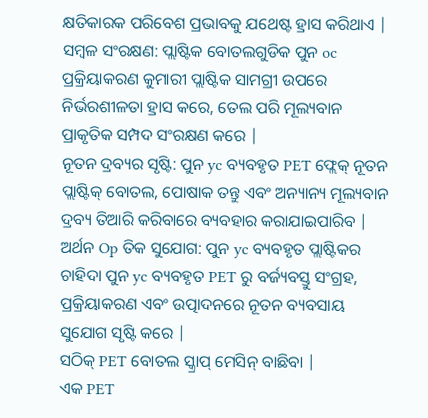କ୍ଷତିକାରକ ପରିବେଶ ପ୍ରଭାବକୁ ଯଥେଷ୍ଟ ହ୍ରାସ କରିଥାଏ |
ସମ୍ବଳ ସଂରକ୍ଷଣ: ପ୍ଲାଷ୍ଟିକ ବୋତଲଗୁଡିକ ପୁନ oc ପ୍ରକ୍ରିୟାକରଣ କୁମାରୀ ପ୍ଲାଷ୍ଟିକ ସାମଗ୍ରୀ ଉପରେ ନିର୍ଭରଶୀଳତା ହ୍ରାସ କରେ, ତେଲ ପରି ମୂଲ୍ୟବାନ ପ୍ରାକୃତିକ ସମ୍ପଦ ସଂରକ୍ଷଣ କରେ |
ନୂତନ ଦ୍ରବ୍ୟର ସୃଷ୍ଟି: ପୁନ yc ବ୍ୟବହୃତ PET ଫ୍ଲେକ୍ ନୂତନ ପ୍ଲାଷ୍ଟିକ୍ ବୋତଲ, ପୋଷାକ ତନ୍ତୁ ଏବଂ ଅନ୍ୟାନ୍ୟ ମୂଲ୍ୟବାନ ଦ୍ରବ୍ୟ ତିଆରି କରିବାରେ ବ୍ୟବହାର କରାଯାଇପାରିବ |
ଅର୍ଥନ Op ତିକ ସୁଯୋଗ: ପୁନ yc ବ୍ୟବହୃତ ପ୍ଲାଷ୍ଟିକର ଚାହିଦା ପୁନ yc ବ୍ୟବହୃତ PET ରୁ ବର୍ଜ୍ୟବସ୍ତୁ ସଂଗ୍ରହ, ପ୍ରକ୍ରିୟାକରଣ ଏବଂ ଉତ୍ପାଦନରେ ନୂତନ ବ୍ୟବସାୟ ସୁଯୋଗ ସୃଷ୍ଟି କରେ |
ସଠିକ୍ PET ବୋତଲ ସ୍କ୍ରାପ୍ ମେସିନ୍ ବାଛିବା |
ଏକ PET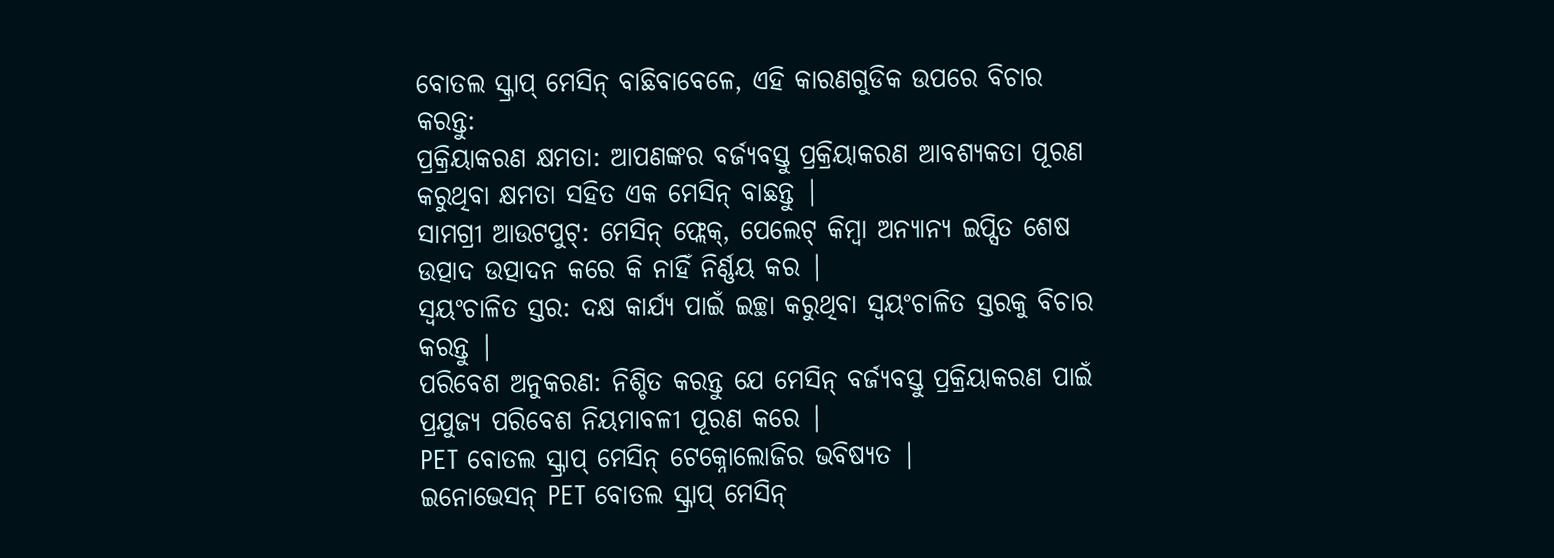ବୋତଲ ସ୍କ୍ରାପ୍ ମେସିନ୍ ବାଛିବାବେଳେ, ଏହି କାରଣଗୁଡିକ ଉପରେ ବିଚାର କରନ୍ତୁ:
ପ୍ରକ୍ରିୟାକରଣ କ୍ଷମତା: ଆପଣଙ୍କର ବର୍ଜ୍ୟବସ୍ତୁ ପ୍ରକ୍ରିୟାକରଣ ଆବଶ୍ୟକତା ପୂରଣ କରୁଥିବା କ୍ଷମତା ସହିତ ଏକ ମେସିନ୍ ବାଛନ୍ତୁ |
ସାମଗ୍ରୀ ଆଉଟପୁଟ୍: ମେସିନ୍ ଫ୍ଲେକ୍, ପେଲେଟ୍ କିମ୍ବା ଅନ୍ୟାନ୍ୟ ଇପ୍ସିତ ଶେଷ ଉତ୍ପାଦ ଉତ୍ପାଦନ କରେ କି ନାହିଁ ନିର୍ଣ୍ଣୟ କର |
ସ୍ୱୟଂଚାଳିତ ସ୍ତର: ଦକ୍ଷ କାର୍ଯ୍ୟ ପାଇଁ ଇଚ୍ଛା କରୁଥିବା ସ୍ୱୟଂଚାଳିତ ସ୍ତରକୁ ବିଚାର କରନ୍ତୁ |
ପରିବେଶ ଅନୁକରଣ: ନିଶ୍ଚିତ କରନ୍ତୁ ଯେ ମେସିନ୍ ବର୍ଜ୍ୟବସ୍ତୁ ପ୍ରକ୍ରିୟାକରଣ ପାଇଁ ପ୍ରଯୁଜ୍ୟ ପରିବେଶ ନିୟମାବଳୀ ପୂରଣ କରେ |
PET ବୋତଲ ସ୍କ୍ରାପ୍ ମେସିନ୍ ଟେକ୍ନୋଲୋଜିର ଭବିଷ୍ୟତ |
ଇନୋଭେସନ୍ PET ବୋତଲ ସ୍କ୍ରାପ୍ ମେସିନ୍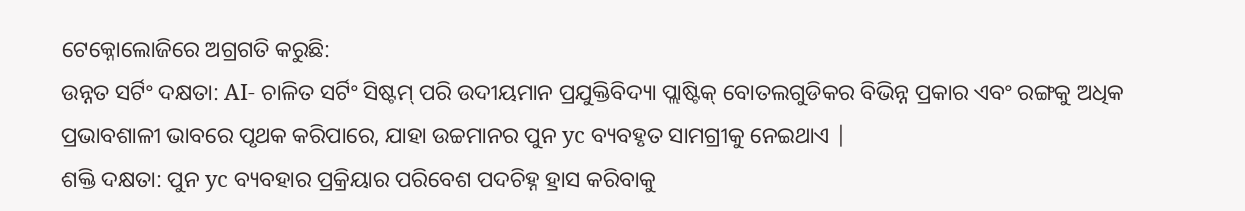ଟେକ୍ନୋଲୋଜିରେ ଅଗ୍ରଗତି କରୁଛି:
ଉନ୍ନତ ସର୍ଟିଂ ଦକ୍ଷତା: AI- ଚାଳିତ ସର୍ଟିଂ ସିଷ୍ଟମ୍ ପରି ଉଦୀୟମାନ ପ୍ରଯୁକ୍ତିବିଦ୍ୟା ପ୍ଲାଷ୍ଟିକ୍ ବୋତଲଗୁଡିକର ବିଭିନ୍ନ ପ୍ରକାର ଏବଂ ରଙ୍ଗକୁ ଅଧିକ ପ୍ରଭାବଶାଳୀ ଭାବରେ ପୃଥକ କରିପାରେ, ଯାହା ଉଚ୍ଚମାନର ପୁନ yc ବ୍ୟବହୃତ ସାମଗ୍ରୀକୁ ନେଇଥାଏ |
ଶକ୍ତି ଦକ୍ଷତା: ପୁନ yc ବ୍ୟବହାର ପ୍ରକ୍ରିୟାର ପରିବେଶ ପଦଚିହ୍ନ ହ୍ରାସ କରିବାକୁ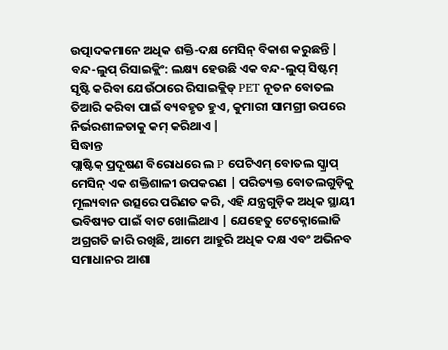ଉତ୍ପାଦକମାନେ ଅଧିକ ଶକ୍ତି-ଦକ୍ଷ ମେସିନ୍ ବିକାଶ କରୁଛନ୍ତି |
ବନ୍ଦ-ଲୁପ୍ ରିସାଇକ୍ଲିଂ: ଲକ୍ଷ୍ୟ ହେଉଛି ଏକ ବନ୍ଦ-ଲୁପ୍ ସିଷ୍ଟମ୍ ସୃଷ୍ଟି କରିବା ଯେଉଁଠାରେ ରିସାଇକ୍ଲିଡ୍ PET ନୂତନ ବୋତଲ ତିଆରି କରିବା ପାଇଁ ବ୍ୟବହୃତ ହୁଏ, କୁମାରୀ ସାମଗ୍ରୀ ଉପରେ ନିର୍ଭରଶୀଳତାକୁ କମ୍ କରିଥାଏ |
ସିଦ୍ଧାନ୍ତ
ପ୍ଲାଷ୍ଟିକ୍ ପ୍ରଦୂଷଣ ବିରୋଧରେ ଲ P ପେଟିଏମ୍ ବୋତଲ ସ୍କ୍ରାପ୍ ମେସିନ୍ ଏକ ଶକ୍ତିଶାଳୀ ଉପକରଣ | ପରିତ୍ୟକ୍ତ ବୋତଲଗୁଡ଼ିକୁ ମୂଲ୍ୟବାନ ଉତ୍ସରେ ପରିଣତ କରି, ଏହି ଯନ୍ତ୍ରଗୁଡ଼ିକ ଅଧିକ ସ୍ଥାୟୀ ଭବିଷ୍ୟତ ପାଇଁ ବାଟ ଖୋଲିଥାଏ | ଯେହେତୁ ଟେକ୍ନୋଲୋଜି ଅଗ୍ରଗତି ଜାରି ରଖିଛି, ଆମେ ଆହୁରି ଅଧିକ ଦକ୍ଷ ଏବଂ ଅଭିନବ ସମାଧାନର ଆଶା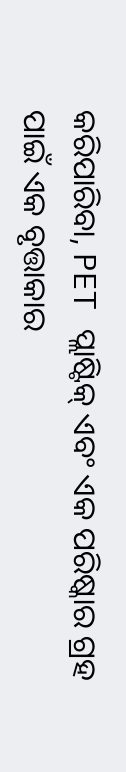କରିପାରିବା, PET ପ୍ଲାଷ୍ଟିକ୍ ଏବଂ ଏକ ପରିଷ୍କାର ଗ୍ରହ ପାଇଁ ଏକ ବୃତ୍ତାକାର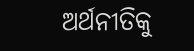ଅର୍ଥନୀତିକୁ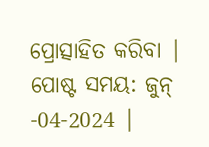ପ୍ରୋତ୍ସାହିତ କରିବା |
ପୋଷ୍ଟ ସମୟ: ଜୁନ୍ -04-2024 |